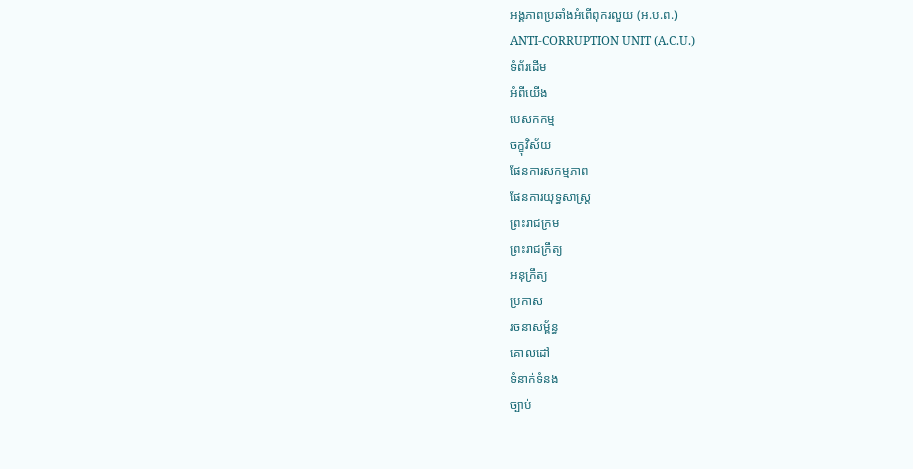អង្គភាពប្រឆាំងអំពើពុករលួយ (អ.ប.ព.)
ANTI-CORRUPTION UNIT (A.C.U.)
ទំព័រដើម
អំពីយើង
បេសកកម្ម
ចក្ខុវិស័យ
ផែនការសកម្មភាព
ផែនការយុទ្ធសាស្ត្រ
ព្រះរាជក្រម
ព្រះរាជក្រឹត្យ
អនុក្រឹត្យ
ប្រកាស
រចនាសម្ព័ន្ធ
គោលដៅ
ទំនាក់ទំនង
ច្បាប់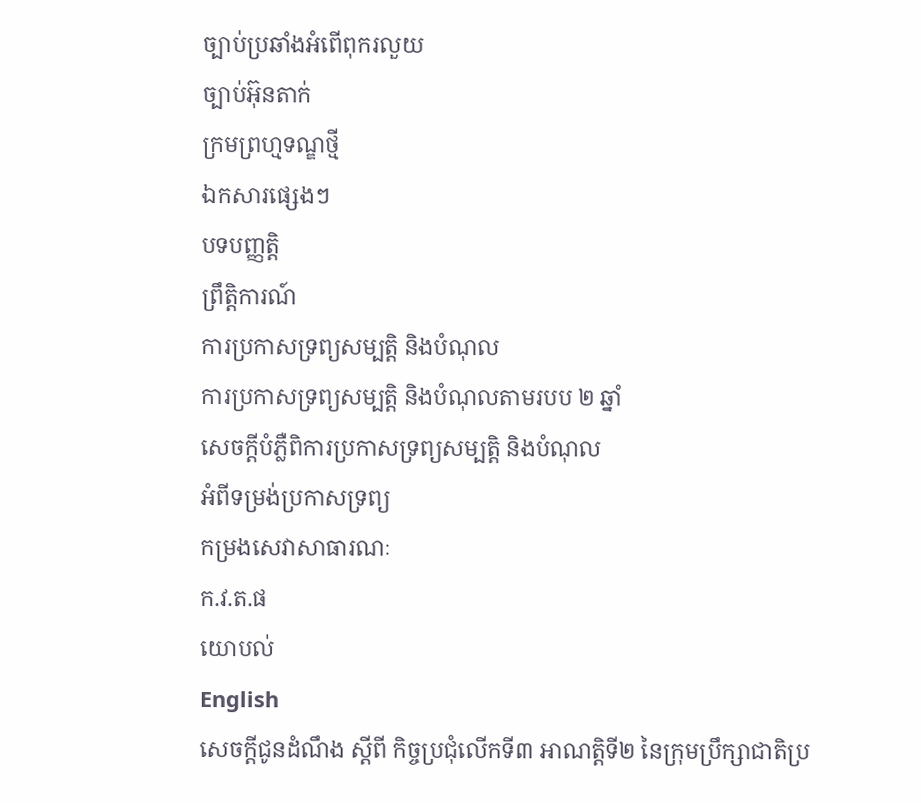ច្បាប់ប្រឆាំងអំពើពុករលួយ
ច្បាប់អ៊ុនតាក់
ក្រមព្រហ្មទណ្ឌថ្មី
ឯកសារផ្សេងៗ
បទបញ្ញត្តិ
ព្រឹត្តិការណ៍
ការប្រកាសទ្រព្យសម្បត្តិ និងបំណុល
ការប្រកាសទ្រព្យសម្បត្តិ និងបំណុលតាមរបប ២ ឆ្នាំ
សេចក្តីបំភ្លឺពិការប្រកាសទ្រព្យសម្បត្តិ និងបំណុល
អំពីទម្រង់ប្រកាសទ្រព្យ
កម្រងសេវាសាធារណៈ
ក.វ.ត.ផ
យោបល់
English
សេចក្តីជូនដំណឹង ស្តីពី កិច្ចប្រជុំលើកទី៣ អាណត្តិទី២ នៃក្រុមប្រឹក្សាជាតិប្រ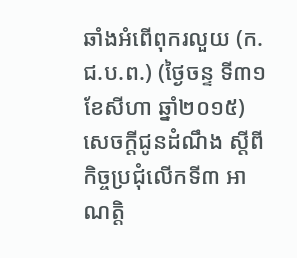ឆាំងអំពើពុករលួយ (ក.ជ.ប.ព.) (ថ្ងៃចន្ទ ទី៣១ ខែសីហា ឆ្នាំ២០១៥)
សេចក្តីជូនដំណឹង ស្តីពី កិច្ចប្រជុំលើកទី៣ អាណត្តិ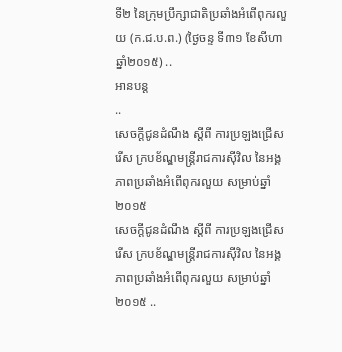ទី២ នៃក្រុមប្រឹក្សាជាតិប្រឆាំងអំពើពុករលួយ (ក.ជ.ប.ព.) (ថ្ងៃចន្ទ ទី៣១ ខែសីហា ឆ្នាំ២០១៥) ..
អានបន្ត
..
សេចក្ដីជូនដំណឹង ស្ដីពី ការប្រឡងជ្រើសរើស ក្របខ័ណ្ឌមន្រ្តីរាជការស៊ីវិល នៃអង្គភាពប្រឆាំងអំពើពុករលួយ សម្រាប់ឆ្នាំ២០១៥
សេចក្ដីជូនដំណឹង ស្ដីពី ការប្រឡងជ្រើសរើស ក្របខ័ណ្ឌមន្រ្តីរាជការស៊ីវិល នៃអង្គភាពប្រឆាំងអំពើពុករលួយ សម្រាប់ឆ្នាំ២០១៥ ..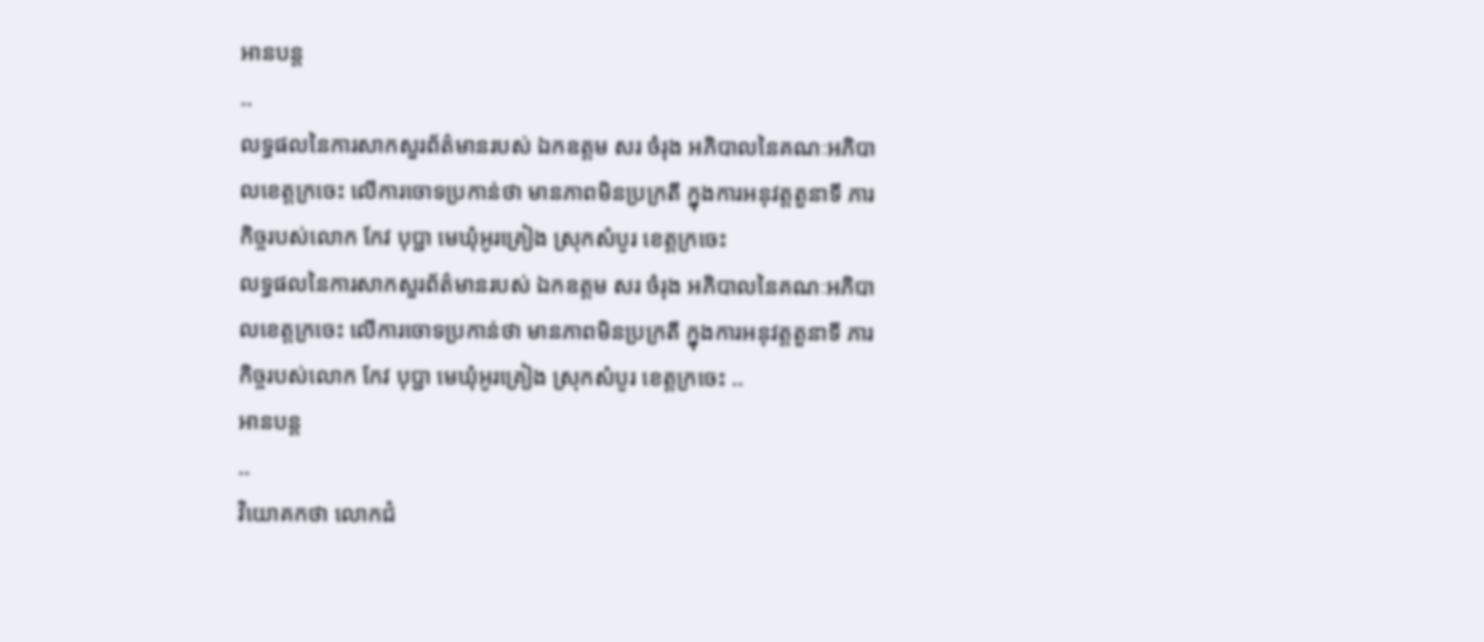អានបន្ត
..
លទ្ធផលនៃការសាកសួរព័ត៌មានរបស់ ឯកឧត្តម សរ ចំរុង អភិបាលនៃគណៈអភិបាលខេត្តក្រចេះ លើការចោទប្រកាន់ថា មានភាពមិនប្រក្រតី ក្នុងការអនុវត្តតួនាទី ភារកិច្ចរបស់លោក កែវ បុប្ជា មេឃុំអូរគ្រៀង ស្រុកសំបូរ ខេត្តក្រចេះ
លទ្ធផលនៃការសាកសួរព័ត៌មានរបស់ ឯកឧត្តម សរ ចំរុង អភិបាលនៃគណៈអភិបាលខេត្តក្រចេះ លើការចោទប្រកាន់ថា មានភាពមិនប្រក្រតី ក្នុងការអនុវត្តតួនាទី ភារកិច្ចរបស់លោក កែវ បុប្ជា មេឃុំអូរគ្រៀង ស្រុកសំបូរ ខេត្តក្រចេះ ..
អានបន្ត
..
វិយោគកថា លោកជំ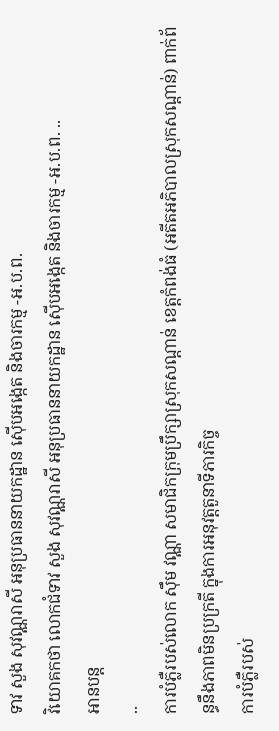ទាវ សួង សុវណ្ណរាសី អនុប្រធាននាយកដ្ឋាន ស៊ើបអង្កេត និងចារកម្ម -អ.ប.ព.
វិយោគកថា លោកជំទាវ សួង សុវណ្ណរាសី អនុប្រធាននាយកដ្ឋាន ស៊ើបអង្កេត និងចារកម្ម -អ.ប.ព. ..
អានបន្ត
..
ការបំភ្លឺរបស់លោក ស៊ឹម វណ្ណា សមាជិកក្រុមប្រឹក្សាស្រុកសណ្ដាន់ ខេត្តកំពង់ធំ (អតីតអភិបាលស្រុកសណ្ដាន់) ពាក់ព័ន្ធនឹងភាពមិនប្រក្រតី ក្នុងការអនុវត្តតួនាទីភារកិច្ច
ការបំភ្លឺរបស់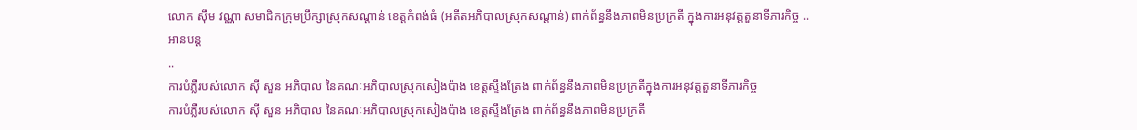លោក ស៊ឹម វណ្ណា សមាជិកក្រុមប្រឹក្សាស្រុកសណ្ដាន់ ខេត្តកំពង់ធំ (អតីតអភិបាលស្រុកសណ្ដាន់) ពាក់ព័ន្ធនឹងភាពមិនប្រក្រតី ក្នុងការអនុវត្តតួនាទីភារកិច្ច ..
អានបន្ត
..
ការបំភ្លឺរបស់លោក ស៊ី សួន អភិបាល នៃគណៈអភិបាលស្រុកសៀងប៉ាង ខេត្តស្ទឹងត្រែង ពាក់ព័ន្ធនឹងភាពមិនប្រក្រតីក្នុងការអនុវត្តតួនាទីភារកិច្ច
ការបំភ្លឺរបស់លោក ស៊ី សួន អភិបាល នៃគណៈអភិបាលស្រុកសៀងប៉ាង ខេត្តស្ទឹងត្រែង ពាក់ព័ន្ធនឹងភាពមិនប្រក្រតី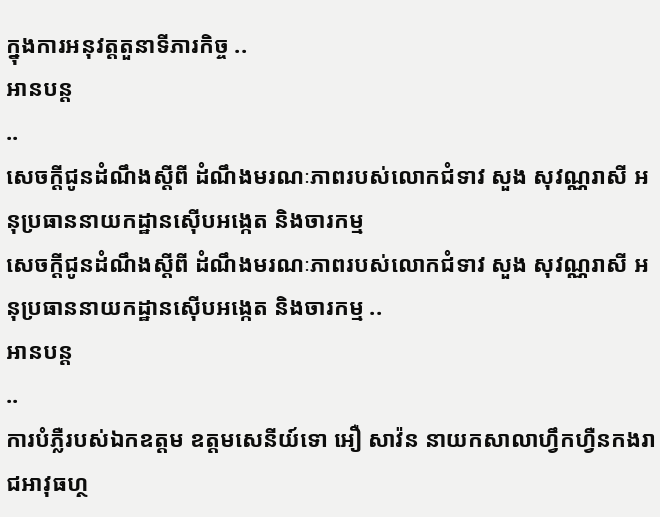ក្នុងការអនុវត្តតួនាទីភារកិច្ច ..
អានបន្ត
..
សេចក្តីជូនដំណឹងស្តីពី ដំណឹងមរណៈភាពរបស់លោកជំទាវ សួង សុវណ្ណរាសី អនុប្រធាននាយកដ្ឋានស៊ើបអង្កេត និងចារកម្ម
សេចក្តីជូនដំណឹងស្តីពី ដំណឹងមរណៈភាពរបស់លោកជំទាវ សួង សុវណ្ណរាសី អនុប្រធាននាយកដ្ឋានស៊ើបអង្កេត និងចារកម្ម ..
អានបន្ត
..
ការបំភ្លឺរបស់ឯកឧត្តម ឧត្តមសេនីយ៍ទោ អឿ សាវ៉ន នាយកសាលាហ្វឹកហ្វឺនកងរាជអាវុធហ្ថ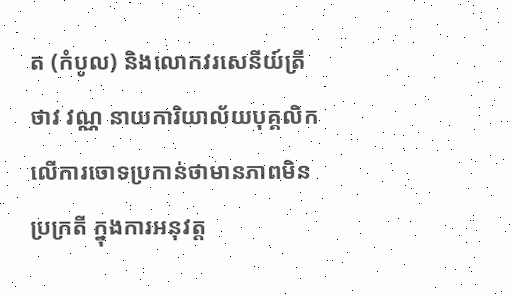ត (កំបូល) និងលោកវរសេនីយ៍ត្រី ថាវ វណ្ណ នាយការិយាល័យបុគ្គលិក លើការចោទប្រកាន់ថាមានភាពមិនប្រក្រតី ក្នុងការអនុវត្ត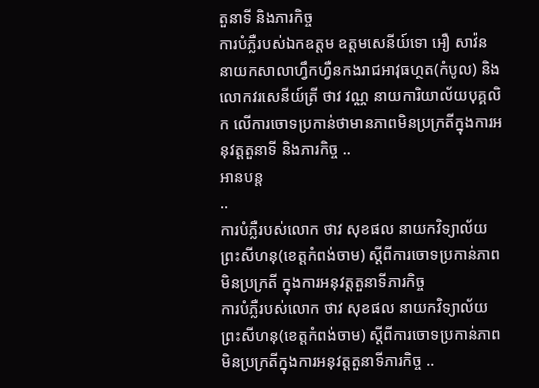តួនាទី និងភារកិច្ច
ការបំភ្លឺរបស់ឯកឧត្តម ឧត្តមសេនីយ៍ទោ អឿ សាវ៉ន នាយកសាលាហ្វឹកហ្វឺនកងរាជអាវុធហ្ថត(កំបូល) និងលោកវរសេនីយ៍ត្រី ថាវ វណ្ណ នាយការិយាល័យបុគ្គលិក លើការចោទប្រកាន់ថាមានភាពមិនប្រក្រតីក្នុងការអនុវត្តតួនាទី និងភារកិច្ច ..
អានបន្ត
..
ការបំភ្លឺរបស់លោក ថាវ សុខផល នាយកវិទ្យាល័យព្រះសីហនុ(ខេត្តកំពង់ចាម) ស្តីពីការចោទប្រកាន់ភាពមិនប្រក្រតី ក្នុងការអនុវត្តតួនាទីភារកិច្ច
ការបំភ្លឺរបស់លោក ថាវ សុខផល នាយកវិទ្យាល័យព្រះសីហនុ(ខេត្តកំពង់ចាម) ស្តីពីការចោទប្រកាន់ភាពមិនប្រក្រតីក្នុងការអនុវត្តតួនាទីភារកិច្ច ..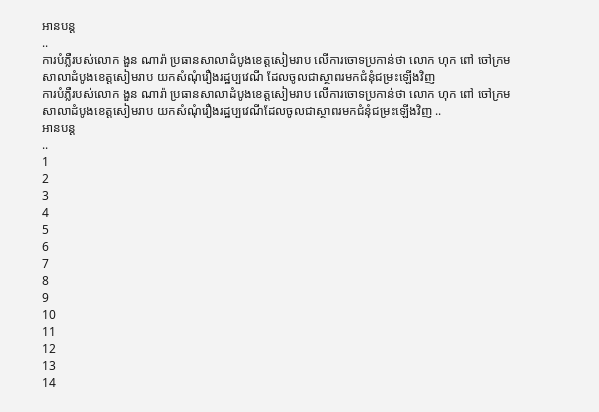អានបន្ត
..
ការបំភ្លឺរបស់លោក ងួន ណារ៉ា ប្រធានសាលាដំបូងខេត្តសៀមរាប លើការចោទប្រកាន់ថា លោក ហុក ពៅ ចៅក្រមសាលាដំបូងខេត្តសៀមរាប យកសំណុំរឿងរដ្ឋប្បវេណី ដែលចូលជាស្ថាពរមកជំនុំជម្រះឡើងវិញ
ការបំភ្លឺរបស់លោក ងួន ណារ៉ា ប្រធានសាលាដំបូងខេត្តសៀមរាប លើការចោទប្រកាន់ថា លោក ហុក ពៅ ចៅក្រមសាលាដំបូងខេត្តសៀមរាប យកសំណុំរឿងរដ្ឋប្បវេណីដែលចូលជាស្ថាពរមកជំនុំជម្រះឡើងវិញ ..
អានបន្ត
..
1
2
3
4
5
6
7
8
9
10
11
12
13
14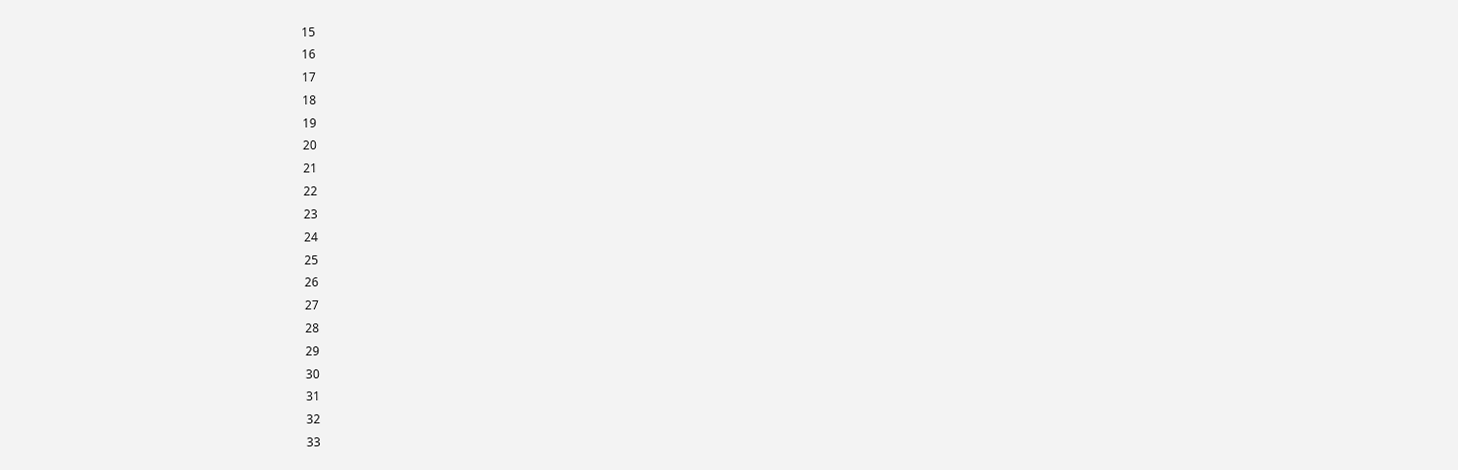15
16
17
18
19
20
21
22
23
24
25
26
27
28
29
30
31
32
33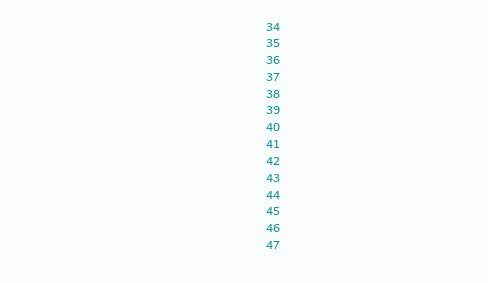34
35
36
37
38
39
40
41
42
43
44
45
46
47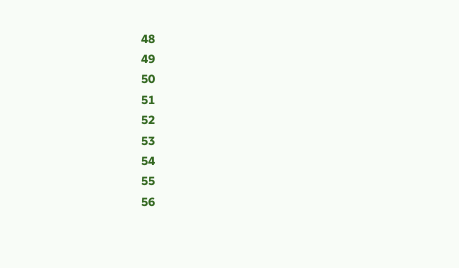48
49
50
51
52
53
54
55
56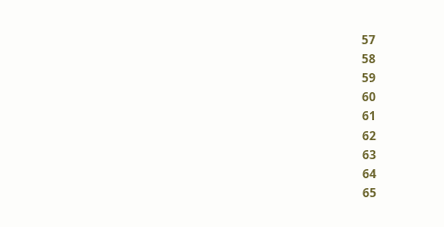57
58
59
60
61
62
63
64
65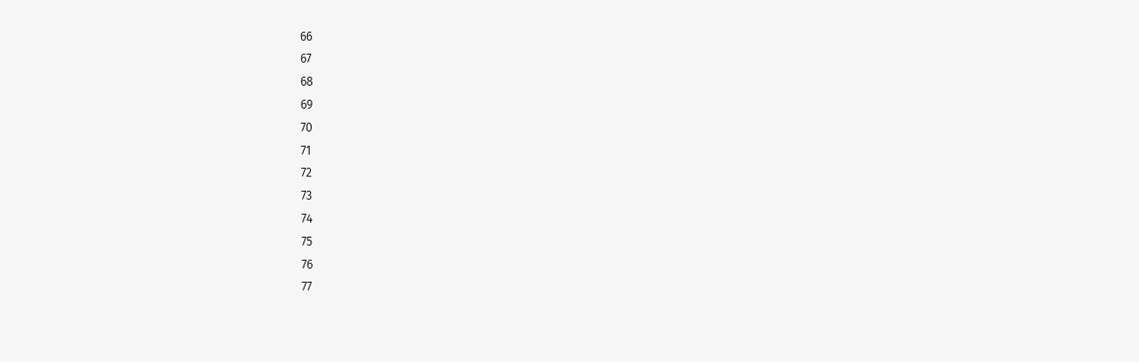66
67
68
69
70
71
72
73
74
75
76
77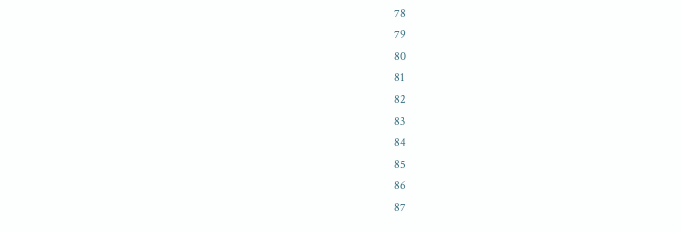78
79
80
81
82
83
84
85
86
87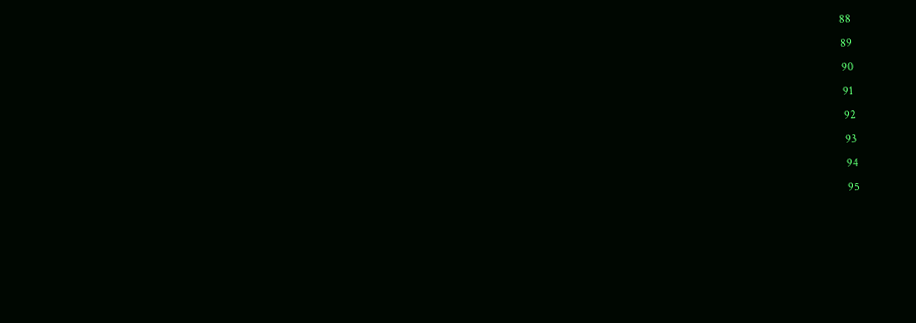88
89
90
91
92
93
94
95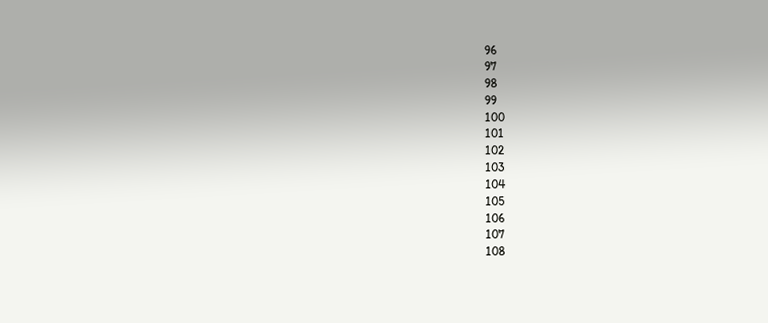96
97
98
99
100
101
102
103
104
105
106
107
108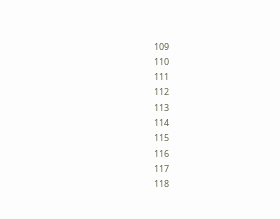109
110
111
112
113
114
115
116
117
118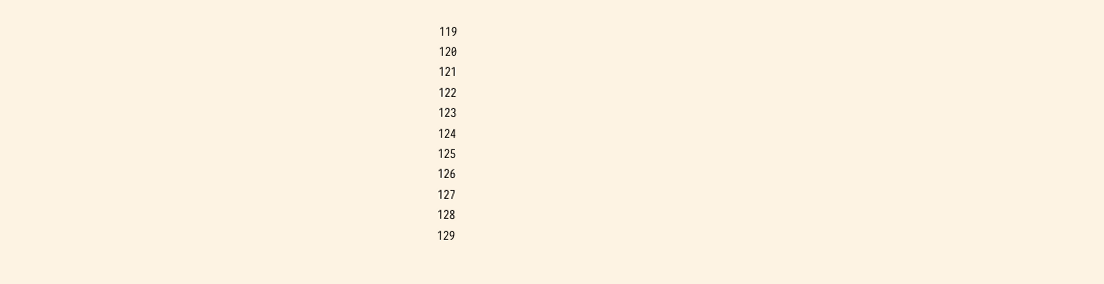119
120
121
122
123
124
125
126
127
128
129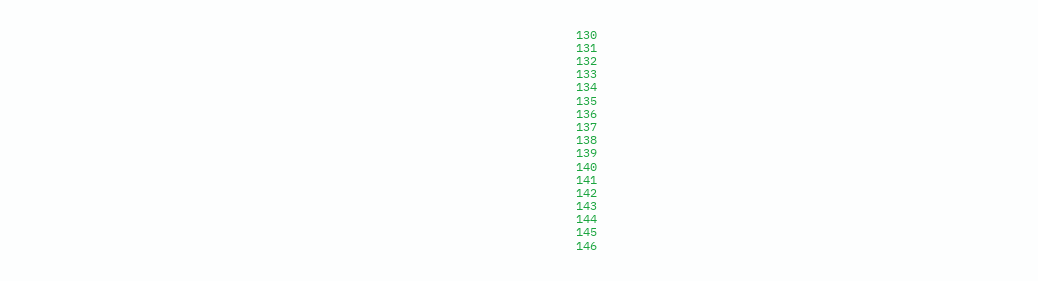130
131
132
133
134
135
136
137
138
139
140
141
142
143
144
145
146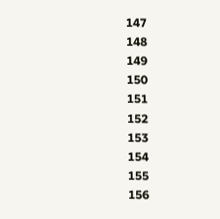147
148
149
150
151
152
153
154
155
156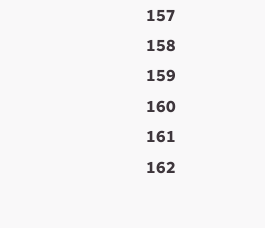157
158
159
160
161
162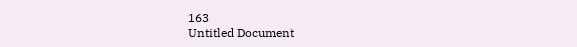163
Untitled Document